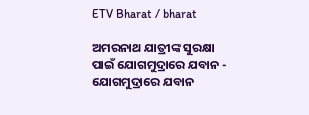ETV Bharat / bharat

ଅମରନାଥ ଯାତ୍ରୀଙ୍କ ସୁରକ୍ଷା ପାଇଁ ଯୋଗମୁଦ୍ରାରେ ଯବାନ - ଯୋଗମୁଦ୍ରାରେ ଯବାନ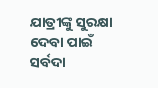ଯାତ୍ରୀଙ୍କୁ ସୁରକ୍ଷା ଦେବା ପାଇଁ ସର୍ବଦା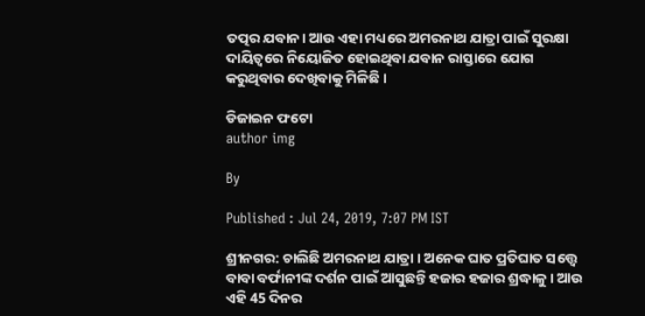ତତ୍ପର ଯବାନ। ଆଉ ଏହା ମଧ୍ୟରେ ଅମରନାଥ ଯାତ୍ରା ପାଇଁ ସୁରକ୍ଷା ଦାୟିତ୍ୱରେ ନିୟୋଜିତ ହୋଇଥିବା ଯବାନ ରାସ୍ତାରେ ଯୋଗ କରୁଥିବାର ଦେଖିବାକୁ ମିଳିଛି ।

ଡିଜାଇନ ଫଟୋ
author img

By

Published : Jul 24, 2019, 7:07 PM IST

ଶ୍ରୀନଗର: ଚାଲିଛି ଅମରନାଥ ଯାତ୍ରା । ଅନେକ ଘାତ ପ୍ରତିଘାତ ସତ୍ତ୍ୱେ ବାବା ବର୍ଫାନୀଙ୍କ ଦର୍ଶନ ପାଇଁ ଆସୁଛନ୍ତି ହଜାର ହଜାର ଶ୍ରଦ୍ଧାଳୁ । ଆଉ ଏହି 45 ଦିନର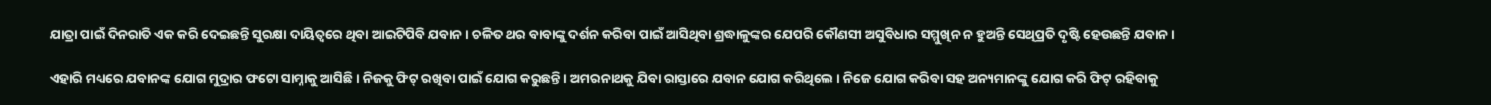ଯାତ୍ରା ପାଇଁ ଦିନରାତି ଏକ କରି ଦେଇଛନ୍ତି ସୁରକ୍ଷା ଦାୟିତ୍ୱରେ ଥିବା ଆଇଟିପିବି ଯବାନ । ଚଳିତ ଥର ବାବାଙ୍କୁ ଦର୍ଶନ କରିବା ପାଇଁ ଆସିଥିବା ଶ୍ରଦ୍ଧାଳୁଙ୍କର ଯେପରି କୌଣସୀ ଅସୁବିଧାର ସମ୍ମୁଖିନ ନ ହୁଅନ୍ତି ସେଥିପ୍ରତି ଦୃଷ୍ଟି ହେଉଛନ୍ତି ଯବାନ।

ଏହାରି ମଧ୍ୟରେ ଯବାନଙ୍କ ଯୋଗ ମୁଦ୍ରାର ଫଟୋ ସାମ୍ନାକୁ ଆସିଛି । ନିଜକୁ ଫିଟ୍ ରଖିବା ପାଇଁ ଯୋଗ କରୁଛନ୍ତି । ଅମରନାଥକୁ ଯିବା ରାସ୍ତାରେ ଯବାନ ଯୋଗ କରିଥିଲେ । ନିଜେ ଯୋଗ କରିବା ସହ ଅନ୍ୟମାନଙ୍କୁ ଯୋଗ କରି ଫିଟ୍ ରହିବାକୁ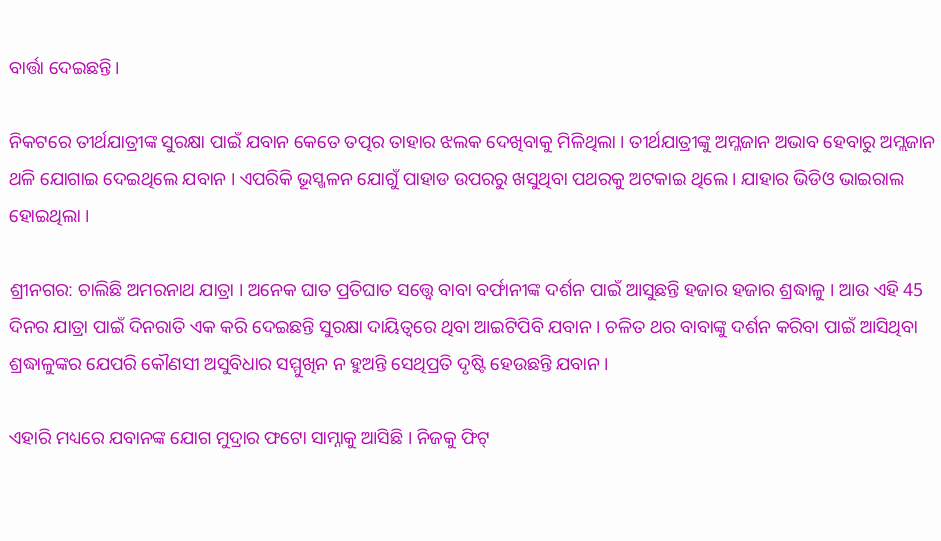ବାର୍ତ୍ତା ଦେଇଛନ୍ତି।

ନିକଟରେ ତୀର୍ଥଯାତ୍ରୀଙ୍କ ସୁରକ୍ଷା ପାଇଁ ଯବାନ କେତେ ତତ୍ପର ତାହାର ଝଲକ ଦେଖିବାକୁ ମିଳିଥିଲା । ତୀର୍ଥଯାତ୍ରୀଙ୍କୁ ଅମ୍ଳଜାନ ଅଭାବ ହେବାରୁ ଅମ୍ଲଜାନ ଥଳି ଯୋଗାଇ ଦେଇଥିଲେ ଯବାନ । ଏପରିକି ଭୂସ୍ଖଳନ ଯୋଗୁଁ ପାହାଡ ଉପରରୁ ଖସୁଥିବା ପଥରକୁ ଅଟକାଇ ଥିଲେ । ଯାହାର ଭିଡିଓ ଭାଇରାଲ ହୋଇଥିଲା ।

ଶ୍ରୀନଗର: ଚାଲିଛି ଅମରନାଥ ଯାତ୍ରା । ଅନେକ ଘାତ ପ୍ରତିଘାତ ସତ୍ତ୍ୱେ ବାବା ବର୍ଫାନୀଙ୍କ ଦର୍ଶନ ପାଇଁ ଆସୁଛନ୍ତି ହଜାର ହଜାର ଶ୍ରଦ୍ଧାଳୁ । ଆଉ ଏହି 45 ଦିନର ଯାତ୍ରା ପାଇଁ ଦିନରାତି ଏକ କରି ଦେଇଛନ୍ତି ସୁରକ୍ଷା ଦାୟିତ୍ୱରେ ଥିବା ଆଇଟିପିବି ଯବାନ । ଚଳିତ ଥର ବାବାଙ୍କୁ ଦର୍ଶନ କରିବା ପାଇଁ ଆସିଥିବା ଶ୍ରଦ୍ଧାଳୁଙ୍କର ଯେପରି କୌଣସୀ ଅସୁବିଧାର ସମ୍ମୁଖିନ ନ ହୁଅନ୍ତି ସେଥିପ୍ରତି ଦୃଷ୍ଟି ହେଉଛନ୍ତି ଯବାନ।

ଏହାରି ମଧ୍ୟରେ ଯବାନଙ୍କ ଯୋଗ ମୁଦ୍ରାର ଫଟୋ ସାମ୍ନାକୁ ଆସିଛି । ନିଜକୁ ଫିଟ୍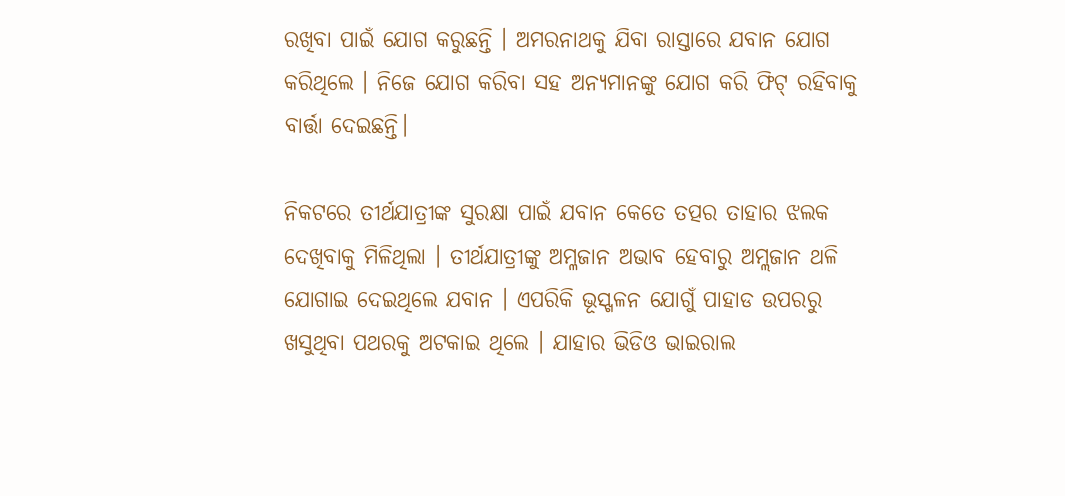ରଖିବା ପାଇଁ ଯୋଗ କରୁଛନ୍ତି । ଅମରନାଥକୁ ଯିବା ରାସ୍ତାରେ ଯବାନ ଯୋଗ କରିଥିଲେ । ନିଜେ ଯୋଗ କରିବା ସହ ଅନ୍ୟମାନଙ୍କୁ ଯୋଗ କରି ଫିଟ୍ ରହିବାକୁ ବାର୍ତ୍ତା ଦେଇଛନ୍ତି।

ନିକଟରେ ତୀର୍ଥଯାତ୍ରୀଙ୍କ ସୁରକ୍ଷା ପାଇଁ ଯବାନ କେତେ ତତ୍ପର ତାହାର ଝଲକ ଦେଖିବାକୁ ମିଳିଥିଲା । ତୀର୍ଥଯାତ୍ରୀଙ୍କୁ ଅମ୍ଳଜାନ ଅଭାବ ହେବାରୁ ଅମ୍ଲଜାନ ଥଳି ଯୋଗାଇ ଦେଇଥିଲେ ଯବାନ । ଏପରିକି ଭୂସ୍ଖଳନ ଯୋଗୁଁ ପାହାଡ ଉପରରୁ ଖସୁଥିବା ପଥରକୁ ଅଟକାଇ ଥିଲେ । ଯାହାର ଭିଡିଓ ଭାଇରାଲ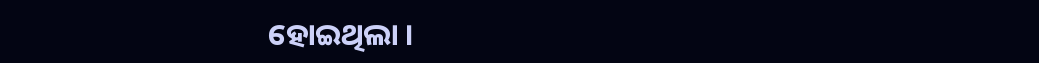ହୋଇଥିଲା ।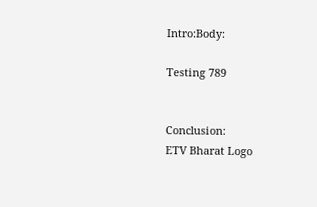Intro:Body:

Testing 789


Conclusion:
ETV Bharat Logo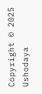Copyright © 2025 Ushodaya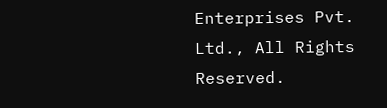Enterprises Pvt. Ltd., All Rights Reserved.